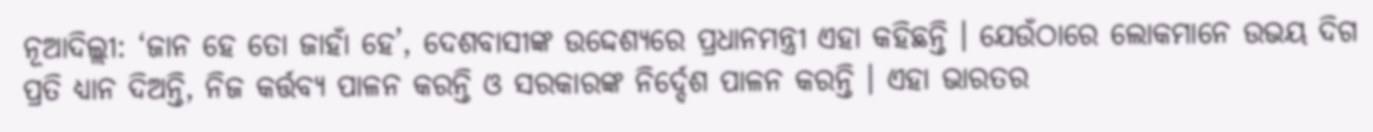ନୂଆଦିଲ୍ଲୀ: ‘ଜାନ ହେ ତୋ ଜାହାଁ ହେ’, ଦେଶବାସୀଙ୍କ ଉଦ୍ଦେଶ୍ୟରେ ପ୍ରଧାନମନ୍ତ୍ରୀ ଏହା କହିଛନ୍ତି । ଯେଉଁଠାରେ ଲୋକମାନେ ଉଭୟ ଦିଗ ପ୍ରତି ଧ୍ୟାନ ଦିଅନ୍ତି, ନିଜ କର୍ତ୍ତବ୍ୟ ପାଳନ କରନ୍ତି ଓ ସରକାରଙ୍କ ନିର୍ଦ୍ଦେଶ ପାଳନ କରନ୍ତି । ଏହା ଭାରତର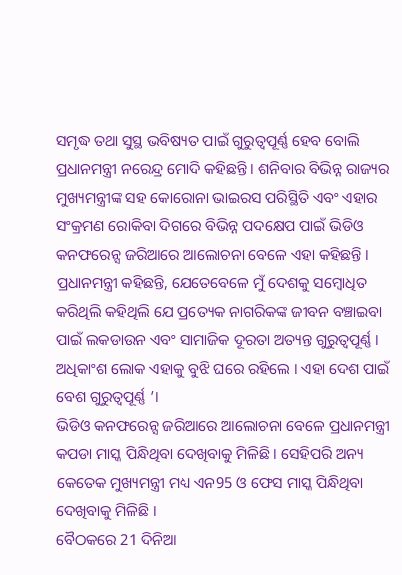ସମୃଦ୍ଧ ତଥା ସୁସ୍ଥ ଭବିଷ୍ୟତ ପାଇଁ ଗୁରୁତ୍ୱପୂର୍ଣ୍ଣ ହେବ ବୋଲି ପ୍ରଧାନମନ୍ତ୍ରୀ ନରେନ୍ଦ୍ର ମୋଦି କହିଛନ୍ତି । ଶନିବାର ବିଭିନ୍ନ ରାଜ୍ୟର ମୁଖ୍ୟମନ୍ତ୍ରୀଙ୍କ ସହ କୋରୋନା ଭାଇରସ ପରିସ୍ଥିତି ଏବଂ ଏହାର ସଂକ୍ରମଣ ରୋକିବା ଦିଗରେ ବିଭିନ୍ନ ପଦକ୍ଷେପ ପାଇଁ ଭିଡିଓ କନଫରେନ୍ସ ଜରିଆରେ ଆଲୋଚନା ବେଳେ ଏହା କହିଛନ୍ତି ।
ପ୍ରଧାନମନ୍ତ୍ରୀ କହିଛନ୍ତି, ଯେତେବେଳେ ମୁଁ ଦେଶକୁ ସମ୍ବୋଧିତ କରିଥିଲି କହିଥିଲି ଯେ ପ୍ରତ୍ୟେକ ନାଗରିକଙ୍କ ଜୀବନ ବଞ୍ଚାଇବା ପାଇଁ ଲକଡାଉନ ଏବଂ ସାମାଜିକ ଦୂରତା ଅତ୍ୟନ୍ତ ଗୁରୁତ୍ୱପୂର୍ଣ୍ଣ । ଅଧିକାଂଶ ଲୋକ ଏହାକୁ ବୁଝି ଘରେ ରହିଲେ । ଏହା ଦେଶ ପାଇଁ ବେଶ ଗୁରୁତ୍ବପୂର୍ଣ୍ଣ ’।
ଭିଡିଓ କନଫରେନ୍ସ ଜରିଆରେ ଆଲୋଚନା ବେଳେ ପ୍ରଧାନମନ୍ତ୍ରୀ କପଡା ମାସ୍କ ପିନ୍ଧିଥିବା ଦେଖିବାକୁ ମିଳିଛି । ସେହିପରି ଅନ୍ୟ କେତେକ ମୁଖ୍ୟମନ୍ତ୍ରୀ ମଧ୍ୟ ଏନ95 ଓ ଫେସ ମାସ୍କ ପିନ୍ଧିଥିବା ଦେଖିବାକୁ ମିଳିଛି ।
ବୈଠକରେ 21 ଦିନିଆ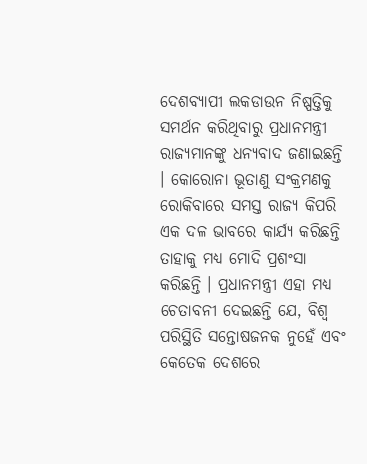ଦେଶବ୍ୟାପୀ ଲକଡାଉନ ନିଷ୍ପତ୍ତିକୁ ସମର୍ଥନ କରିଥିବାରୁ ପ୍ରଧାନମନ୍ତ୍ରୀ ରାଜ୍ୟମାନଙ୍କୁ ଧନ୍ୟବାଦ ଜଣାଇଛନ୍ତି । କୋରୋନା ଭୂତାଣୁ ସଂକ୍ରମଣକୁ ରୋକିବାରେ ସମସ୍ତ ରାଜ୍ୟ କିପରି ଏକ ଦଳ ଭାବରେ କାର୍ଯ୍ୟ କରିଛନ୍ତି ତାହାକୁ ମଧ୍ୟ ମୋଦି ପ୍ରଶଂସା କରିଛନ୍ତି । ପ୍ରଧାନମନ୍ତ୍ରୀ ଏହା ମଧ୍ୟ ଚେତାବନୀ ଦେଇଛନ୍ତି ଯେ, ବିଶ୍ବ ପରିସ୍ଥିତି ସନ୍ତୋଷଜନକ ନୁହେଁ ଏବଂ କେତେକ ଦେଶରେ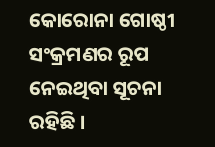କୋରୋନା ଗୋଷ୍ଠୀ ସଂକ୍ରମଣର ରୂପ ନେଇଥିବା ସୂଚନା ରହିଛି ।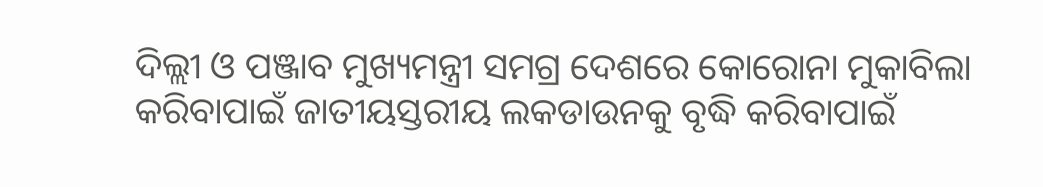ଦିଲ୍ଲୀ ଓ ପଞ୍ଜାବ ମୁଖ୍ୟମନ୍ତ୍ରୀ ସମଗ୍ର ଦେଶରେ କୋରୋନା ମୁକାବିଲା କରିବାପାଇଁ ଜାତୀୟସ୍ତରୀୟ ଲକଡାଉନକୁ ବୃଦ୍ଧି କରିବାପାଇଁ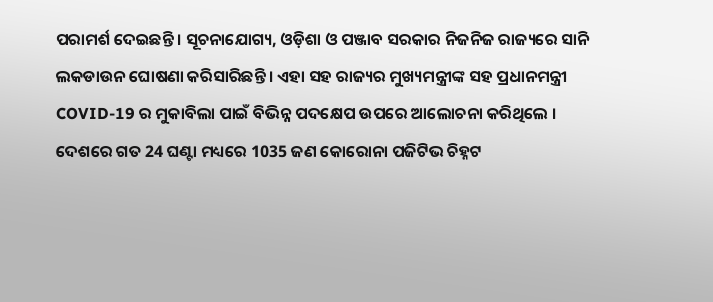ପରାମର୍ଶ ଦେଇଛନ୍ତି । ସୂଚନାଯୋଗ୍ୟ, ଓଡ଼ିଶା ଓ ପଞ୍ଜାବ ସରକାର ନିଜନିଜ ରାଜ୍ୟରେ ସାନି ଲକଡାଉନ ଘୋଷଣା କରିସାରିଛନ୍ତି । ଏହା ସହ ରାଜ୍ୟର ମୁଖ୍ୟମନ୍ତ୍ରୀଙ୍କ ସହ ପ୍ରଧାନମନ୍ତ୍ରୀ COVID-19 ର ମୁକାବିଲା ପାଇଁ ବିଭିନ୍ନ ପଦକ୍ଷେପ ଉପରେ ଆଲୋଚନା କରିଥିଲେ ।
ଦେଶରେ ଗତ 24 ଘଣ୍ଟା ମଧ୍ୟରେ 1035 ଜଣ କୋରୋନା ପଜିଟିଭ ଚିହ୍ନଟ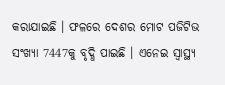କରାଯାଇଛି । ଫଳରେ ଦେଶର ମୋଟ ପଜିଟିଭ ସଂଖ୍ୟା 7447କୁ ବୃଦ୍ଧି ପାଇଛି । ଏନେଇ ସ୍ବାସ୍ଥ୍ୟ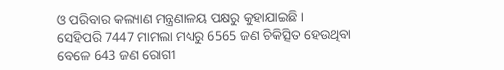ଓ ପରିବାର କଲ୍ୟାଣ ମନ୍ତ୍ରଣାଳୟ ପକ୍ଷରୁ କୁହାଯାଇଛି ।
ସେହିପରି 7447 ମାମଲା ମଧ୍ୟରୁ 6565 ଜଣ ଚିକିତ୍ସିତ ହେଉଥିବା ବେଳେ 643 ଜଣ ରୋଗୀ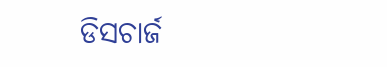ଡିସଚାର୍ଜ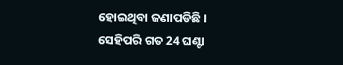ହୋଇଥିବା ଜଣାପଡିଛି । ସେହିପରି ଗତ 24 ଘଣ୍ଟା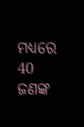ମଧ୍ୟରେ 40 ଜଣଙ୍କ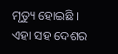ମୃତ୍ୟୁ ହୋଇଛି । ଏହା ସହ ଦେଶର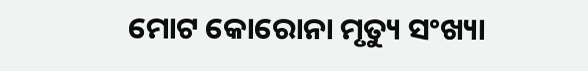ମୋଟ କୋରୋନା ମୃତ୍ୟୁ ସଂଖ୍ୟା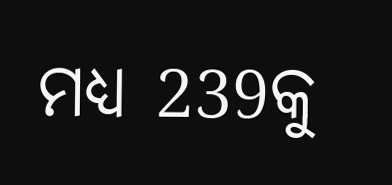ମଧ୍ୟ 239କୁ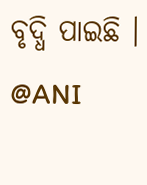ବୃଦ୍ଧି ପାଇଛି ।
@ANI